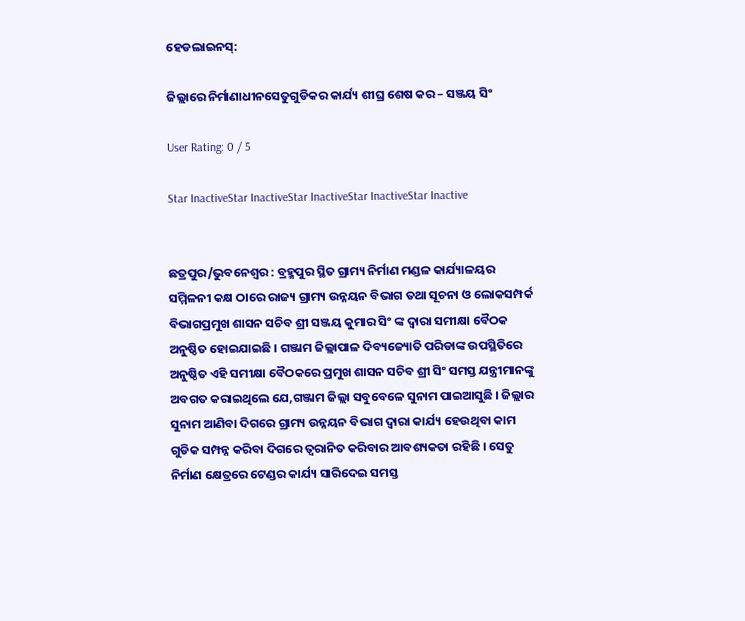ହେଡଲାଇନସ୍:

ଜିଲ୍ଲାରେ ନିର୍ମାଣାଧୀନସେତୁଗୁଡିକର କାର୍ଯ୍ୟ ଶୀଘ୍ର ଶେଷ କର – ସଞ୍ଜୟ ସିଂ

User Rating: 0 / 5

Star InactiveStar InactiveStar InactiveStar InactiveStar Inactive


ଛତ୍ରପୁର/ଭୁବନେଶ୍ୱର : ବ୍ରହ୍ମପୁର ସ୍ଥିତ ଗ୍ରାମ୍ୟ ନିର୍ମାଣ ମଣ୍ଡଳ କାର୍ଯ୍ୟାଳୟର ସମ୍ମିଳନୀ କକ୍ଷ ଠାରେ ରାଜ୍ୟ ଗ୍ରାମ୍ୟ ଉନ୍ନୟନ ବିଭାଗ ତଥା ସୂଚନା ଓ ଲୋକସମ୍ପର୍କ ବିଭାଗପ୍ରମୁଖ ଶାସନ ସଚିବ ଶ୍ରୀ ସଞ୍ଜୟ କୁମାର ସିଂ ଙ୍କ ଦ୍ଵାରା ସମୀକ୍ଷା ବୈଠକ ଅନୁଷ୍ଠିତ ହୋଇଯାଇଛି । ଗଞ୍ଜାମ ଜିଲ୍ଲାପାଳ ଦିବ୍ୟଜ୍ୟୋତି ପରିଡାଙ୍କ ଉପସ୍ଥିତିରେ ଅନୁଷ୍ଠିତ ଏହି ସମୀକ୍ଷା ବୈଠକରେ ପ୍ରମୁଖ ଶାସନ ସଚିବ ଶ୍ରୀ ସିଂ ସମସ୍ତ ଯନ୍ତ୍ରୀମାନଙ୍କୁ ଅବଗତ କରାଇଥିଲେ ଯେ,ଗଞ୍ଜାମ ଜିଲ୍ଲା ସବୁବେଳେ ସୁନାମ ପାଇଆସୁଛି । ଜିଲ୍ଲାର ସୁନାମ ଆଣିବା ଦିଗରେ ଗ୍ରାମ୍ୟ ଉନ୍ନୟନ ବିଭାଗ ଦ୍ଵାରା କାର୍ଯ୍ୟ ହେଉଥିବା କାମ ଗୁଡିକ ସମ୍ପନ୍ନ କରିବା ଦିଗରେ ତ୍ୱରାନିତ କରିବାର ଆବଶ୍ୟକତା ରହିଛି । ସେତୁ ନିର୍ମାଣ କ୍ଷେତ୍ରରେ ଟେଣ୍ଡର କାର୍ଯ୍ୟ ସାରିଦେଇ ସମସ୍ତ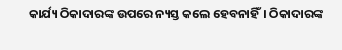କାର୍ଯ୍ୟ ଠିକାଦାରଙ୍କ ଉପରେ ନ୍ୟସ୍ତ କଲେ ହେବନାହିଁ। ଠିକାଦାରଙ୍କ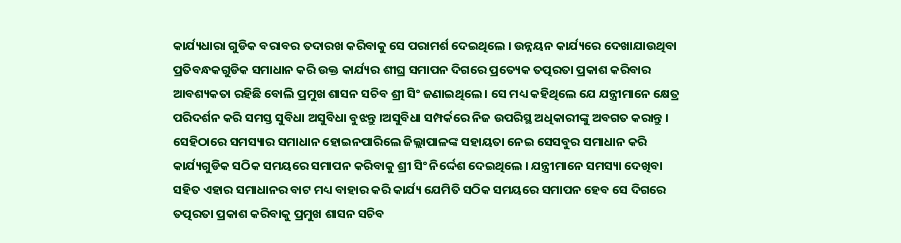କାର୍ଯ୍ୟଧାରା ଗୁଡିକ ବରାବର ତଦାରଖ କରିବାକୁ ସେ ପରାମର୍ଶ ଦେଇଥିଲେ । ଉନ୍ନୟନ କାର୍ଯ୍ୟରେ ଦେଖାଯାଉଥିବା ପ୍ରତିବନ୍ଧକଗୁଡିକ ସମାଧାନ କରି ଉକ୍ତ କାର୍ଯ୍ୟର ଶୀଘ୍ର ସମାପନ ଦିଗରେ ପ୍ରତ୍ୟେକ ତତ୍ପରତା ପ୍ରକାଶ କରିବାର ଆବଶ୍ୟକତା ରହିଛି ବୋଲି ପ୍ରମୁଖ ଶାସନ ସଚିବ ଶ୍ରୀ ସିଂ ଜଣାଇଥିଲେ । ସେ ମଧ୍ୟ କହିଥିଲେ ଯେ ଯନ୍ତ୍ରୀମାନେ କ୍ଷେତ୍ର ପରିଦର୍ଶନ କରି ସମସ୍ତ ସୁବିଧା ଅସୁବିଧା ବୁଝନ୍ତୁ ।ଅସୁବିଧା ସମ୍ପର୍କରେ ନିଜ ଉପରିସ୍ଥ ଅଧିକାରୀଙ୍କୁ ଅବଗତ କରାନ୍ତୁ । ସେହିଠାରେ ସମସ୍ୟାର ସମାଧାନ ହୋଇନପାରିଲେ ଜିଲ୍ଲାପାଳଙ୍କ ସହାୟତା ନେଇ ସେସବୁର ସମାଧାନ କରି କାର୍ଯ୍ୟଗୁଡିକ ସଠିକ ସମୟରେ ସମାପନ କରିବାକୁ ଶ୍ରୀ ସିଂ ନିର୍ଦ୍ଦେଶ ଦେଇଥିଲେ । ଯନ୍ତ୍ରୀମାନେ ସମସ୍ୟା ଦେଖିବା ସହିତ ଏହାର ସମାଧାନର ବାଟ ମଧ୍ୟ ବାହାର କରି କାର୍ଯ୍ୟ ଯେମିତି ସଠିକ ସମୟରେ ସମାପନ ହେବ ସେ ଦିଗରେ ତତ୍ପରତା ପ୍ରକାଶ କରିବାକୁ ପ୍ରମୁଖ ଶାସନ ସଚିବ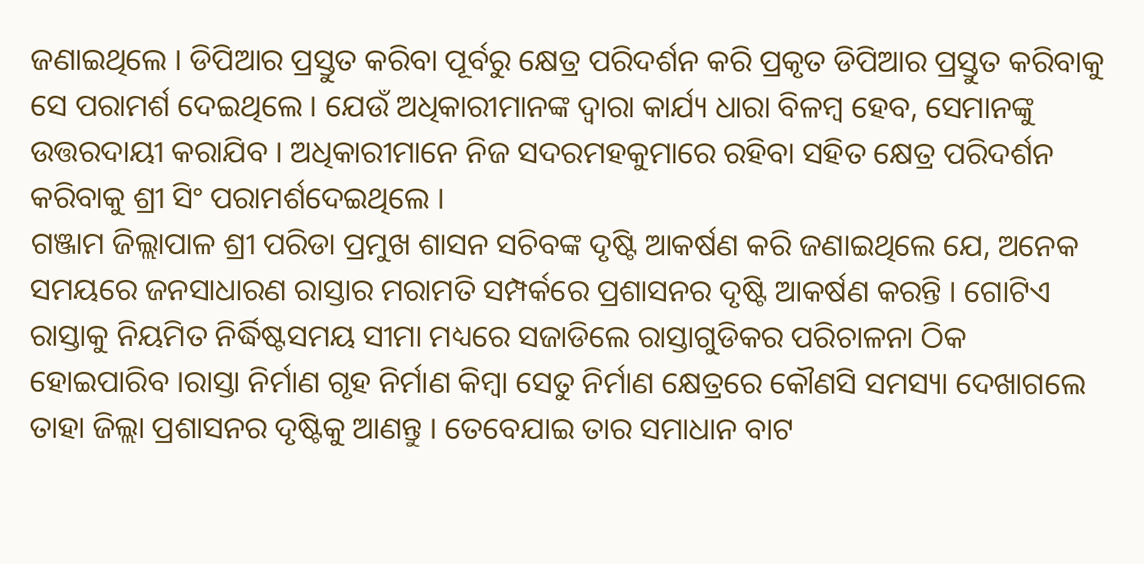ଜଣାଇଥିଲେ । ଡିପିଆର ପ୍ରସ୍ତୁତ କରିବା ପୂର୍ବରୁ କ୍ଷେତ୍ର ପରିଦର୍ଶନ କରି ପ୍ରକୃତ ଡିପିଆର ପ୍ରସ୍ତୁତ କରିବାକୁ ସେ ପରାମର୍ଶ ଦେଇଥିଲେ । ଯେଉଁ ଅଧିକାରୀମାନଙ୍କ ଦ୍ଵାରା କାର୍ଯ୍ୟ ଧାରା ବିଳମ୍ବ ହେବ, ସେମାନଙ୍କୁ ଉତ୍ତରଦାୟୀ କରାଯିବ । ଅଧିକାରୀମାନେ ନିଜ ସଦରମହକୁମାରେ ରହିବା ସହିତ କ୍ଷେତ୍ର ପରିଦର୍ଶନ କରିବାକୁ ଶ୍ରୀ ସିଂ ପରାମର୍ଶଦେଇଥିଲେ ।
ଗଞ୍ଜାମ ଜିଲ୍ଲାପାଳ ଶ୍ରୀ ପରିଡା ପ୍ରମୁଖ ଶାସନ ସଚିବଙ୍କ ଦୃଷ୍ଟି ଆକର୍ଷଣ କରି ଜଣାଇଥିଲେ ଯେ, ଅନେକ ସମୟରେ ଜନସାଧାରଣ ରାସ୍ତାର ମରାମତି ସମ୍ପର୍କରେ ପ୍ରଶାସନର ଦୃଷ୍ଟି ଆକର୍ଷଣ କରନ୍ତି । ଗୋଟିଏ ରାସ୍ତାକୁ ନିୟମିତ ନିର୍ଦ୍ଧିଷ୍ଟସମୟ ସୀମା ମଧ୍ୟରେ ସଜାଡିଲେ ରାସ୍ତାଗୁଡିକର ପରିଚାଳନା ଠିକ ହୋଇପାରିବ ।ରାସ୍ତା ନିର୍ମାଣ ଗୃହ ନିର୍ମାଣ କିମ୍ବା ସେତୁ ନିର୍ମାଣ କ୍ଷେତ୍ରରେ କୌଣସି ସମସ୍ୟା ଦେଖାଗଲେ ତାହା ଜିଲ୍ଲା ପ୍ରଶାସନର ଦୃଷ୍ଟିକୁ ଆଣନ୍ତୁ । ତେବେଯାଇ ତାର ସମାଧାନ ବାଟ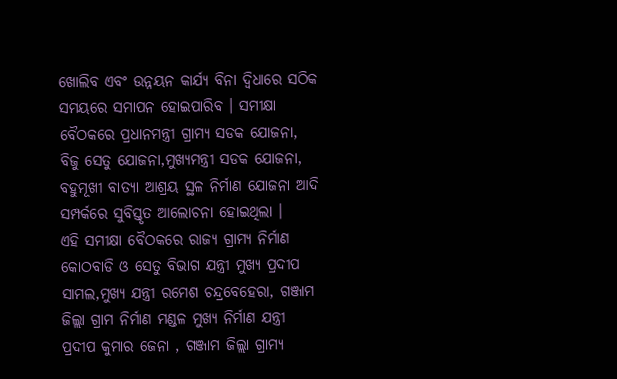ଖୋଲିବ ଏବଂ ଉନ୍ନୟନ କାର୍ଯ୍ୟ ବିନା ଦ୍ଵିଧାରେ ସଠିକ ସମୟରେ ସମାପନ ହୋଇପାରିବ । ସମୀକ୍ଷା ବୈଠକରେ ପ୍ରଧାନମନ୍ତ୍ରୀ ଗ୍ରାମ୍ୟ ସଡକ ଯୋଜନା, ବିଜୁ ସେତୁ ଯୋଜନା,ମୁଖ୍ୟମନ୍ତ୍ରୀ ସଡକ ଯୋଜନା, ବହୁମୂଖୀ ବାତ୍ୟା ଆଶ୍ରୟ ସ୍ଥଳ ନିର୍ମାଣ ଯୋଜନା ଆଦି ସମ୍ପର୍କରେ ସୁବିସ୍ତୃତ ଆଲୋଚନା ହୋଇଥିଲା ।
ଏହି ସମୀକ୍ଷା ବୈଠକରେ ରାଜ୍ୟ ଗ୍ରାମ୍ୟ ନିର୍ମାଣ କୋଠବାଡି ଓ ସେତୁ ବିଭାଗ ଯନ୍ତ୍ରୀ ମୁଖ୍ୟ ପ୍ରଦୀପ ସାମଲ,ମୁଖ୍ୟ ଯନ୍ତ୍ରୀ ରମେଶ ଚନ୍ଦ୍ରବେହେରା, ଗଞ୍ଜାମ ଜିଲ୍ଲା ଗ୍ରାମ ନିର୍ମାଣ ମଣ୍ଡଳ ମୁଖ୍ୟ ନିର୍ମାଣ ଯନ୍ତ୍ରୀ ପ୍ରଦୀପ କୁମାର ଜେନା , ଗଞ୍ଜାମ ଜିଲ୍ଲା ଗ୍ରାମ୍ୟ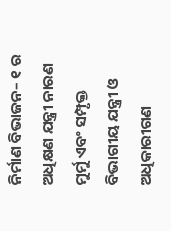ନିର୍ମାଣ ବିଭାଜନ– ୧ ର ଅଧିକ୍ଷଣ ଯନ୍ତ୍ରୀ ନାରଣ ମୁର୍ମୁ ଏବଂ ସମ୍ପୃକ୍ତ ବିଭାଗୀୟ ଯନ୍ତ୍ରୀ ଓ ଅଧିକାରୀଗଣ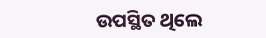ଉପସ୍ଥିତ ଥିଲେ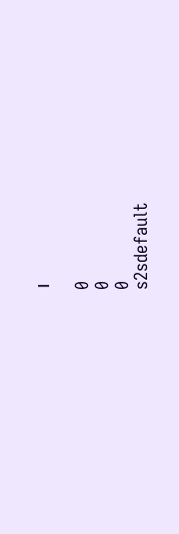।

0
0
0
s2sdefault